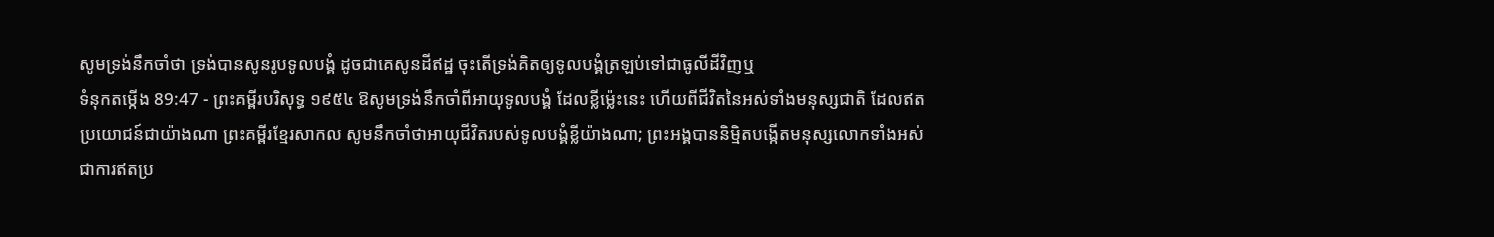សូមទ្រង់នឹកចាំថា ទ្រង់បានសូនរូបទូលបង្គំ ដូចជាគេសូនដីឥដ្ឋ ចុះតើទ្រង់គិតឲ្យទូលបង្គំត្រឡប់ទៅជាធូលីដីវិញឬ
ទំនុកតម្កើង 89:47 - ព្រះគម្ពីរបរិសុទ្ធ ១៩៥៤ ឱសូមទ្រង់នឹកចាំពីអាយុទូលបង្គំ ដែលខ្លីម៉្លេះនេះ ហើយពីជីវិតនៃអស់ទាំងមនុស្សជាតិ ដែលឥតប្រយោជន៍ជាយ៉ាងណា ព្រះគម្ពីរខ្មែរសាកល សូមនឹកចាំថាអាយុជីវិតរបស់ទូលបង្គំខ្លីយ៉ាងណា; ព្រះអង្គបាននិម្មិតបង្កើតមនុស្សលោកទាំងអស់ជាការឥតប្រ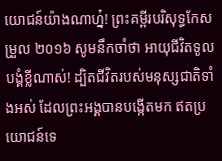យោជន៍យ៉ាងណាហ្ន៎! ព្រះគម្ពីរបរិសុទ្ធកែសម្រួល ២០១៦ សូមនឹកចាំថា អាយុជីវិតទូលបង្គំខ្លីណាស់! ដ្បិតជីវិតរបស់មនុស្សជាតិទាំងអស់ ដែលព្រះអង្គបានបង្កើតមក ឥតប្រយោជន៍ទេ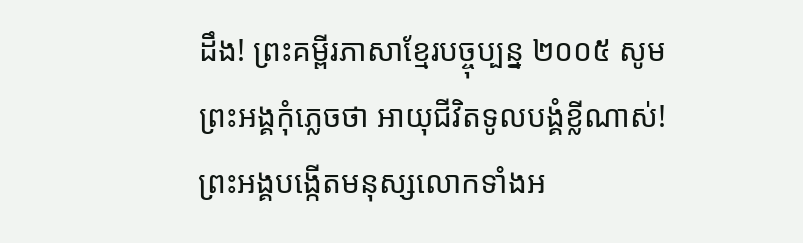ដឹង! ព្រះគម្ពីរភាសាខ្មែរបច្ចុប្បន្ន ២០០៥ សូមព្រះអង្គកុំភ្លេចថា អាយុជីវិតទូលបង្គំខ្លីណាស់! ព្រះអង្គបង្កើតមនុស្សលោកទាំងអ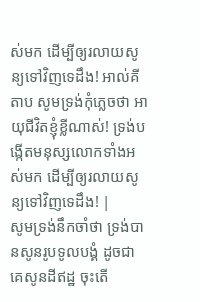ស់មក ដើម្បីឲ្យរលាយសូន្យទៅវិញទេដឹង! អាល់គីតាប សូមទ្រង់កុំភ្លេចថា អាយុជីវិតខ្ញុំខ្លីណាស់! ទ្រង់បង្កើតមនុស្សលោកទាំងអស់មក ដើម្បីឲ្យរលាយសូន្យទៅវិញទេដឹង! |
សូមទ្រង់នឹកចាំថា ទ្រង់បានសូនរូបទូលបង្គំ ដូចជាគេសូនដីឥដ្ឋ ចុះតើ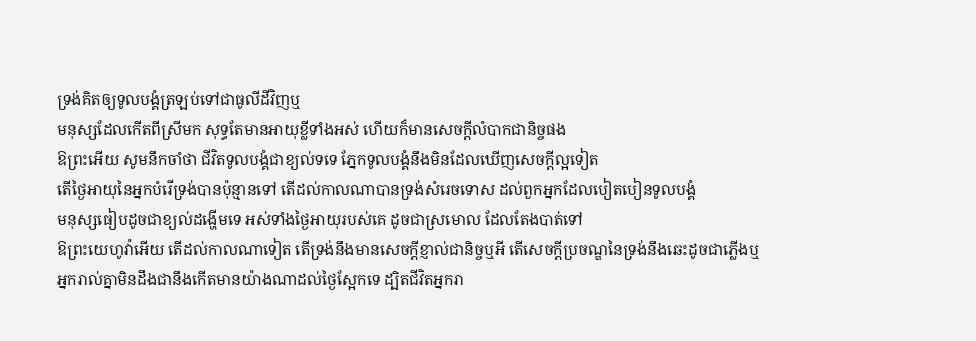ទ្រង់គិតឲ្យទូលបង្គំត្រឡប់ទៅជាធូលីដីវិញឬ
មនុស្សដែលកើតពីស្រីមក សុទ្ធតែមានអាយុខ្លីទាំងអស់ ហើយក៏មានសេចក្ដីលំបាកជានិច្ចផង
ឱព្រះអើយ សូមនឹកចាំថា ជីវិតទូលបង្គំជាខ្យល់ទទេ ភ្នែកទូលបង្គំនឹងមិនដែលឃើញសេចក្ដីល្អទៀត
តើថ្ងៃអាយុនៃអ្នកបំរើទ្រង់បានប៉ុន្មានទៅ តើដល់កាលណាបានទ្រង់សំរេចទោស ដល់ពួកអ្នកដែលបៀតបៀនទូលបង្គំ
មនុស្សធៀបដូចជាខ្យល់ដង្ហើមទេ អស់ទាំងថ្ងៃអាយុរបស់គេ ដូចជាស្រមោល ដែលតែងបាត់ទៅ
ឱព្រះយេហូវ៉ាអើយ តើដល់កាលណាទៀត តើទ្រង់នឹងមានសេចក្ដីខ្ញាល់ជានិច្ចឬអី តើសេចក្ដីប្រចណ្ឌនៃទ្រង់នឹងឆេះដូចជាភ្លើងឬ
អ្នករាល់គ្នាមិនដឹងជានឹងកើតមានយ៉ាងណាដល់ថ្ងៃស្អែកទេ ដ្បិតជីវិតអ្នករា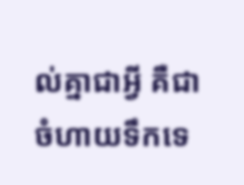ល់គ្នាជាអ្វី គឺជាចំហាយទឹកទេ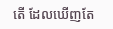តើ ដែលឃើញតែ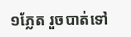១ភ្លែត រួចបាត់ទៅ